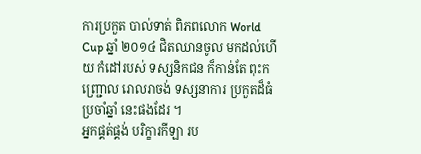ការប្រកួត បាល់ទាត់ ពិភពលោក World Cup ឆ្នាំ ២០១៤ ជិតឈានចូល មកដល់ហើយ កំដៅរបស់ ទស្សនិកជន ក៏កាន់តែ ពុះកញ្ជ្រោល រោលរាចង់ ទស្សនាការ ប្រកួតដ៏ធំ ប្រចាំឆ្នាំ នេះផងដែរ ។
អ្នកផ្គត់ផ្គង់ បរិក្ខារកីឡា រប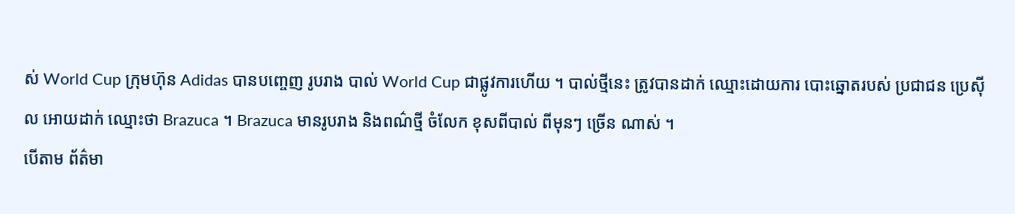ស់ World Cup ក្រុមហ៊ុន Adidas បានបញ្ចេញ រូបរាង បាល់ World Cup ជាផ្លូវការហើយ ។ បាល់ថ្មីនេះ ត្រូវបានដាក់ ឈ្មោះដោយការ បោះឆ្នោតរបស់ ប្រជាជន ប្រេស៊ីល អោយដាក់ ឈ្មោះថា Brazuca ។ Brazuca មានរូបរាង និងពណ៌ថ្មី ចំលែក ខុសពីបាល់ ពីមុនៗ ច្រើន ណាស់ ។
បើតាម ព័ត៌មា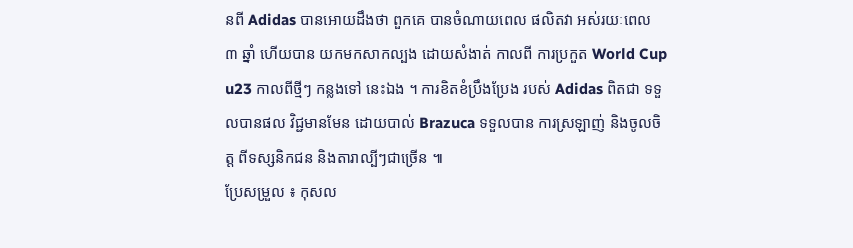នពី Adidas បានអោយដឹងថា ពួកគេ បានចំណាយពេល ផលិតវា អស់រយៈពេល ៣ ឆ្នាំ ហើយបាន យកមកសាកល្បង ដោយសំងាត់ កាលពី ការប្រកួត World Cup u23 កាលពីថ្មីៗ កន្លងទៅ នេះឯង ។ ការខិតខំប្រឹងប្រែង របស់ Adidas ពិតជា ទទួលបានផល វិជ្ជមានមែន ដោយបាល់ Brazuca ទទួលបាន ការស្រឡាញ់ និងចូលចិត្ត ពីទស្សនិកជន និងតារាល្បីៗជាច្រើន ៕
ប្រែសម្រួល ៖ កុសល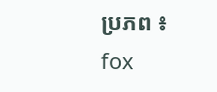ប្រភព ៖ fox